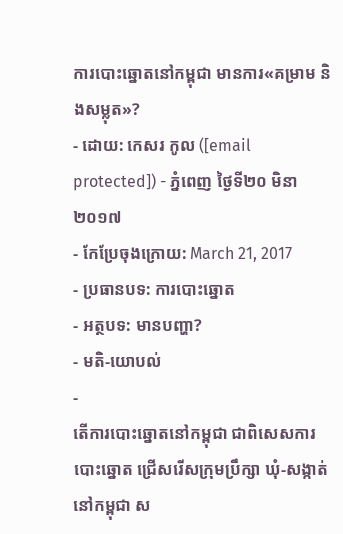ការបោះឆ្នោតនៅកម្ពុជា មានការ«គម្រាម និងសម្លុត»?
- ដោយ: កេសរ កូល ([email protected]) - ភ្នំពេញ ថ្ងៃទី២០ មិនា ២០១៧
- កែប្រែចុងក្រោយ: March 21, 2017
- ប្រធានបទ: ការបោះឆ្នោត
- អត្ថបទ: មានបញ្ហា?
- មតិ-យោបល់
-
តើការបោះឆ្នោតនៅកម្ពុជា ជាពិសេសការបោះឆ្នោត ជ្រើសរើសក្រុមប្រឹក្សា ឃុំ-សង្កាត់ នៅកម្ពុជា ស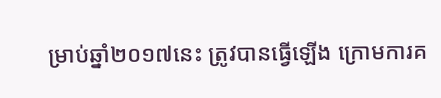ម្រាប់ឆ្នាំ២០១៧នេះ ត្រូវបានធ្វើឡើង ក្រោមការគ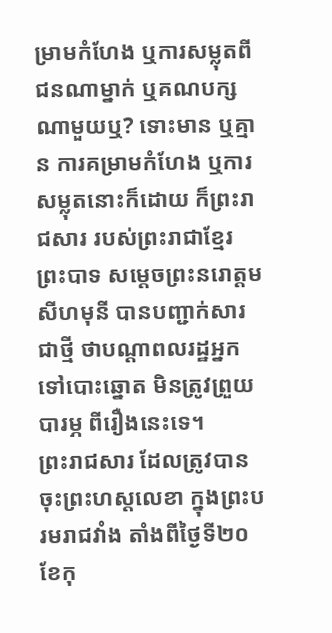ម្រាមកំហែង ឬការសម្លុតពីជនណាម្នាក់ ឬគណបក្សណាមួយឬ? ទោះមាន ឬគ្មាន ការគម្រាមកំហែង ឬការសម្លុតនោះក៏ដោយ ក៏ព្រះរាជសារ របស់ព្រះរាជាខ្មែរ ព្រះបាទ សម្តេចព្រះនរោត្ដម សីហមុនី បានបញ្ជាក់សារជាថ្មី ថាបណ្ដាពលរដ្ឋអ្នកទៅបោះឆ្នោត មិនត្រូវព្រួយបារម្ភ ពីរឿងនេះទេ។
ព្រះរាជសារ ដែលត្រូវបានចុះព្រះហស្ដលេខា ក្នុងព្រះបរមរាជវាំង តាំងពីថ្ងៃទី២០ ខែកុ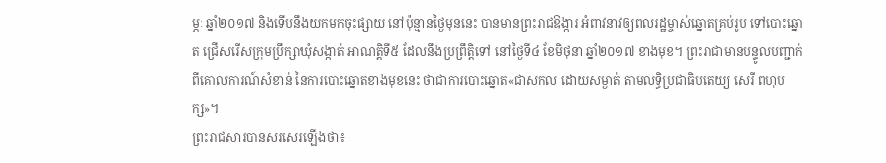ម្ភៈ ឆ្នាំ២០១៧ និងទើបនឹងយកមកចុះផ្សាយ នៅប៉ុន្មានថ្ងៃមុននេះ បានមានព្រះរាជឱង្ការ អំពាវនាវឲ្យពលរដ្ឋម្ចាស់ឆ្នោតគ្រប់រូប ទៅបោះឆ្នោត ជ្រើសរើសក្រុមប្រឹក្សាឃុំសង្កាត់ អាណត្តិទី៥ ដែលនឹងប្រព្រឹត្តិទៅ នៅថ្ងៃទី៤ ខែមិថុនា ឆ្នាំ២០១៧ ខាងមុខ។ ព្រះរាជាមានបន្ទូលបញ្ជាក់ ពីគោលការណ៍សំខាន់ នៃការបោះឆ្នោតខាងមុខនេះ ថាជាការបោះឆ្នោត«ជាសកល ដោយសម្ងាត់ តាមលទ្ធិប្រជាធិបតេយ្យ សេរី ពហុបក្ស»។
ព្រះរាជសារបានសរសេរឡើងថា៖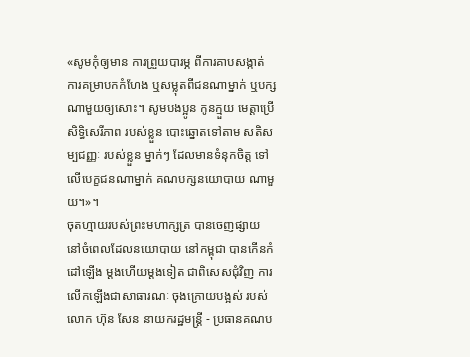«សូមកុំឲ្យមាន ការព្រួយបារម្ភ ពីការគាបសង្កាត់ ការគម្រាបកកំហែង ឬសម្លុតពីជនណាម្នាក់ ឬបក្សណាមួយឲ្យសោះ។ សូមបងប្អូន កូនក្មួយ មេត្តាប្រើសិទ្ធិសេរីភាព របស់ខ្លួន បោះឆ្នោតទៅតាម សតិសម្បជញ្ញៈ របស់ខ្លួន ម្នាក់ៗ ដែលមានទំនុកចិត្ត ទៅលើបេក្ខជនណាម្នាក់ គណបក្សនយោបាយ ណាមួយ។»។
ចុតហ្មាយរបស់ព្រះមហាក្សត្រ បានចេញផ្សាយ នៅចំពេលដែលនយោបាយ នៅកម្ពុជា បានកើនកំដៅឡើង ម្ដងហើយម្ដងទៀត ជាពិសេសជុំវិញ ការលើកឡើងជាសាធារណៈ ចុងក្រោយបង្អស់ របស់លោក ហ៊ុន សែន នាយករដ្ឋមន្ត្រី - ប្រធានគណប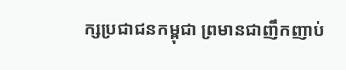ក្សប្រជាជនកម្ពុជា ព្រមានជាញឹកញាប់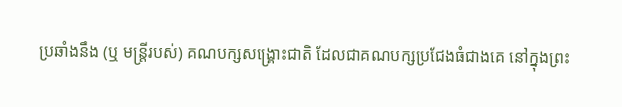ប្រឆាំងនឹង (ឬ មន្ត្រីរបស់) គណបក្សសង្គ្រោះជាតិ ដែលជាគណបក្សប្រជែងធំជាងគេ នៅក្នុងព្រះ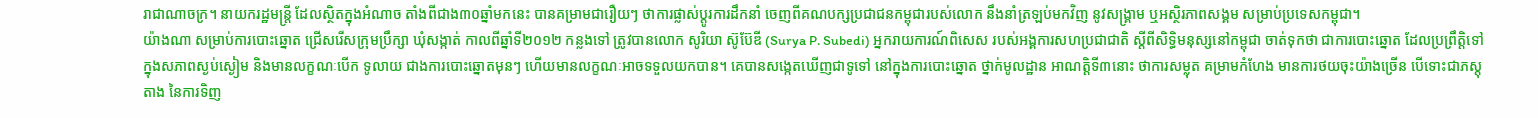រាជាណាចក្រ។ នាយករដ្ឋមន្ត្រី ដែលស្ថិតក្នុងអំណាច តាំងពីជាង៣០ឆ្នាំមកនេះ បានគម្រាមជារឿយៗ ថាការផ្លាស់ប្ដូរការដឹកនាំ ចេញពីគណបក្សប្រជាជនកម្ពុជារបស់លោក នឹងនាំត្រឡប់មកវិញ នូវសង្គ្រាម ឬអស្ថិរភាពសង្គម សម្រាប់ប្រទេសកម្ពុជា។
យ៉ាងណា សម្រាប់ការបោះឆ្នោត ជ្រើសរើសក្រុមប្រឹក្សា ឃុំសង្កាត់ កាលពីឆ្នាំទី២០១២ កន្លងទៅ ត្រូវបានលោក សូរិយា ស៊ូប៊ែឌី (Surya P. Subedi) អ្នករាយការណ៍ពិសេស របស់អង្គការសហប្រជាជាតិ ស្ដីពីសិទ្ធិមនុស្សនៅកម្ពុជា ចាត់ទុកថា ជាការបោះឆ្នោត ដែលប្រព្រឹត្តិទៅ ក្នុងសភាពស្ងប់ស្ងៀម និងមានលក្ខណៈបើក ទូលាយ ជាងការបោះឆ្នោតមុនៗ ហើយមានលក្ខណៈអាចទទួលយកបាន។ គេបានសង្កេតឃើញជាទូទៅ នៅក្នុងការបោះឆ្នោត ថ្នាក់មូលដ្ឋាន អាណត្តិទី៣នោះ ថាការសម្លុត គម្រាមកំហែង មានការថយចុះយ៉ាងច្រើន បើទោះជាភស្ដុតាង នៃការទិញ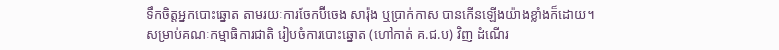ទឹកចិត្តអ្នកបោះឆ្នោត តាមរយៈការចែកប៊ីចេង សារ៉ុង ឬប្រាក់កាស បានកើនឡើងយ៉ាងខ្លាំងក៏ដោយ។
សម្រាប់គណៈកម្មាធិការជាតិ រៀបចំការបោះឆ្នោត (ហៅកាត់ គ.ជ.ប) វិញ ដំណើរ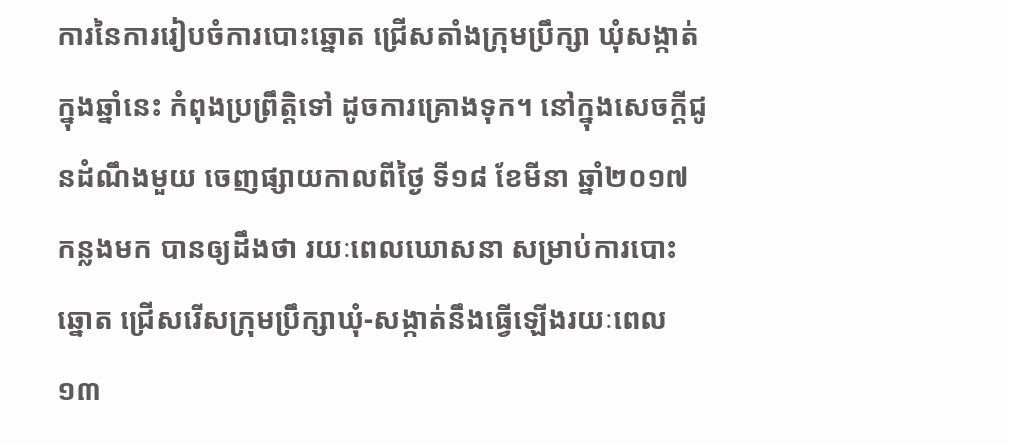ការនៃការរៀបចំការបោះឆ្នោត ជ្រើសតាំងក្រុមប្រឹក្សា ឃុំសង្កាត់ ក្នុងឆ្នាំនេះ កំពុងប្រព្រឹត្តិទៅ ដូចការគ្រោងទុក។ នៅក្នុងសេចក្ដីជូនដំណឹងមួយ ចេញផ្សាយកាលពីថ្ងៃ ទី១៨ ខែមីនា ឆ្នាំ២០១៧ កន្លងមក បានឲ្យដឹងថា រយៈពេលឃោសនា សម្រាប់ការបោះឆ្នោត ជ្រើសរើសក្រុមប្រឹក្សាឃុំ-សង្កាត់នឹងធ្វើឡើងរយៈពេល១៣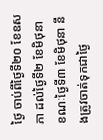ថ្ងៃ ចាប់ពីថ្ងៃទី២០ ខែឧសភា ដល់ថ្ងៃទី២ ខែមិថុនា ខណៈថ្ងៃទី៣ ខែមិថុនា នឹងត្រូវចាត់ទុកជាថ្ងៃ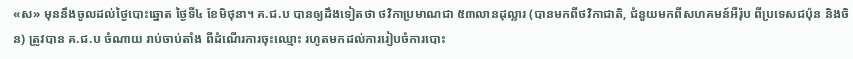«ស» មុននឹងចូលដល់ថ្ងៃបោះឆ្នោត ថ្ងៃទី៤ ខែមិថុនា។ គ.ជ.ប បានឲ្យដឹងទៀតថា ថវិកាប្រមាណជា ៥៣លានដុល្លារ (បានមកពីថវិកាជាតិ, ជំនួយមកពីសហគមន៍អឺរ៉ុប ពីប្រទេសជប៉ុន និងចិន) ត្រូវបាន គ.ជ.ប ចំណាយ រាប់ចាប់តាំង ពីដំណើរការចុះឈ្មោះ រហូតមកដល់ការរៀបចំការបោះ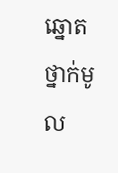ឆ្នោត ថ្នាក់មូល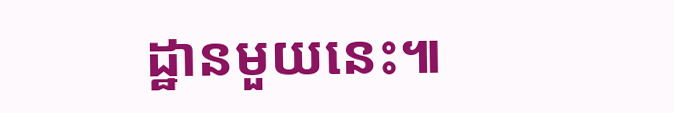ដ្ឋានមួយនេះ៕